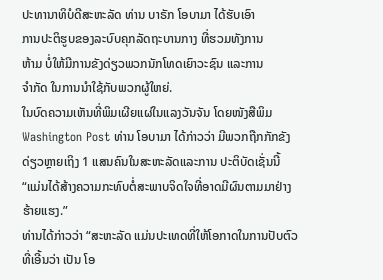ປະທານາທິບໍດີສະຫະລັດ ທ່ານ ບາຣັກ ໂອບາມາ ໄດ້ຮັບເອົາ
ການປະຕິຮູບຂອງລະບົບຄຸກລັດຖະບານກາງ ທີ່ຮວມທັງການ
ຫ້າມ ບໍ່ໃຫ້ມີການຂັງດ່ຽວພວກນັກໂທດເຍົາວະຊົນ ແລະການ
ຈຳກັດ ໃນການນຳໃຊ້ກັບພວກຜູ້ໃຫຍ່.
ໃນບົດຄວາມເຫັນທີ່ພິມເຜີຍແຜ່ໃນແລງວັນຈັນ ໂດຍໜັງສືພິມ Washington Post ທ່ານ ໂອບາມາ ໄດ້ກ່າວວ່າ ມີພວກຖືກກັກຂັງດ່ຽວຫຼາຍເຖິງ 1 ແສນຄົນໃນສະຫະລັດແລະການ ປະຕິບັດເຊັ່ນນີ້ “ແມ່ນໄດ້ສ້າງຄວາມກະທົບຕໍ່ສະພາບຈິດໃຈທີ່ອາດມີຜົນຕາມມາຢ່າງຮ້າຍແຮງ.”
ທ່ານໄດ້ກ່າວວ່າ “ສະຫະລັດ ແມ່ນປະເທດທີ່ໃຫ້ໂອກາດໃນການປັບຕົວ ທີ່ເອີ້ນວ່າ ເປັນ ໂອ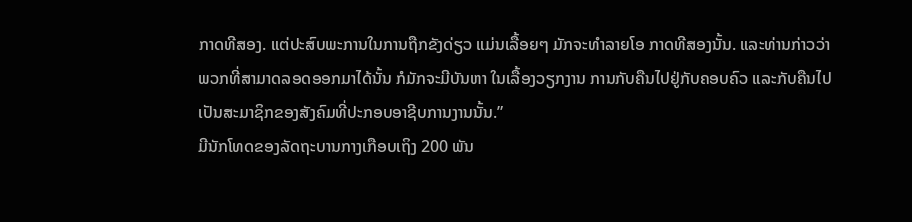ກາດທີສອງ. ແຕ່ປະສົບພະການໃນການຖືກຂັງດ່ຽວ ແມ່ນເລື້ອຍໆ ມັກຈະທຳລາຍໂອ ກາດທີສອງນັ້ນ. ແລະທ່ານກ່າວວ່າ ພວກທີ່ສາມາດລອດອອກມາໄດ້ນັ້ນ ກໍມັກຈະມີບັນຫາ ໃນເລື້ອງວຽກງານ ການກັບຄືນໄປຢູ່ກັບຄອບຄົວ ແລະກັບຄືນໄປເປັນສະມາຊິກຂອງສັງຄົມທີ່ປະກອບອາຊີບການງານນັ້ນ.”
ມີນັກໂທດຂອງລັດຖະບານກາງເກືອບເຖິງ 200 ພັນ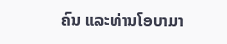ຄົນ ແລະທ່ານໂອບາມາ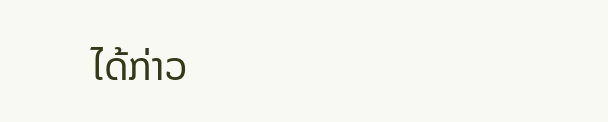ໄດ້ກ່າວ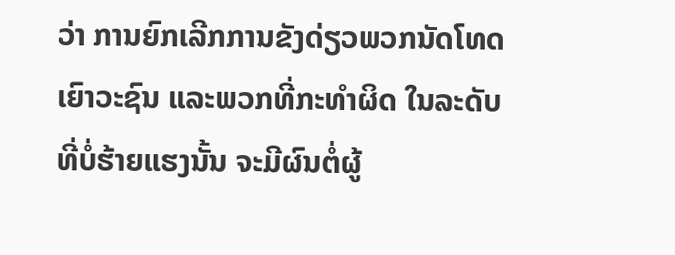ວ່າ ການຍົກເລີກການຂັງດ່ຽວພວກນັດໂທດເຍົາວະຊົນ ແລະພວກທີ່ກະທຳຜິດ ໃນລະດັບທີ່ບໍ່ຮ້າຍແຮງນັ້ນ ຈະມີຜົນຕໍ່ຜູ້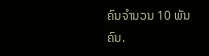ຄົນຈຳນວນ 10 ພັນຄົນ.